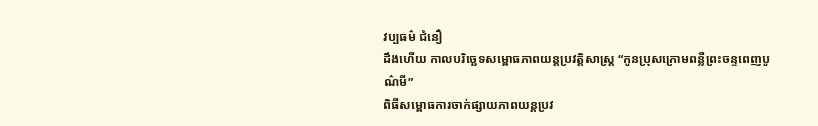វប្បធម៌ ជំនឿ
ដឹងហើយ កាលបរិច្ឆេទសម្ពោធភាពយន្តប្រវត្តិសាស្ត្រ “កូនប្រុសក្រោមពន្លឺព្រះចន្ទពេញបូណ៌មី”
ពិធីសម្ពោធការចាក់ផ្សាយភាពយន្តប្រវ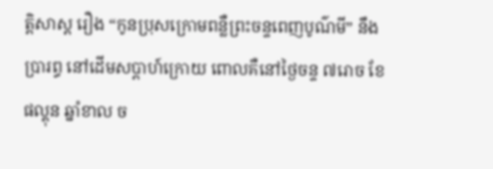ត្តិសាស្ត រឿង “កូនប្រុសក្រោមពន្លឺព្រះចន្ទពេញបូណ៌មី” នឹងប្រារព្ធ នៅដើមសប្ដាហ៍ក្រោយ ពោលគឺនៅថ្ងៃចន្ទ ៧រោច ខែផល្គុន ឆ្នាំខាល ច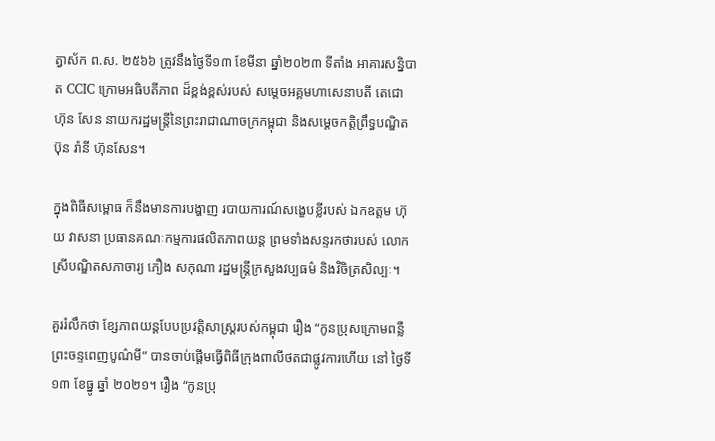ត្វាស័ក ព.ស. ២៥៦៦ ត្រូវនឹងថ្ងៃទី១៣ ខែមីនា ឆ្នាំ២០២៣ ទីតាំង អាគារសន្និបាត CCIC ក្រោមអធិបតីភាព ដ៏ខ្ពង់ខ្ពស់របស់ សម្ដេចអគ្គមហាសេនាបតី តេជោ ហ៊ុន សែន នាយករដ្ឋមន្ដ្រីនៃព្រះរាជាណាចក្រកម្ពុជា និងសម្ដេចកត្តិព្រឹទ្ធបណ្ឌិត ប៊ុន រ៉ានី ហ៊ុនសែន។

ក្នុងពិធីសម្ពោធ ក៏នឹងមានការបង្ហាញ របាយការណ៍សង្ខេបខ្លីរបស់ ឯកឧត្តម ហ៊ុយ វាសនា ប្រធានគណៈកម្មការផលិតភាពយន្ត ព្រមទាំងសន្ទរកថារបស់ លោកស្រីបណ្ឌិតសភាចារ្យ ភឿង សកុណា រដ្ឋមន្ត្រីក្រសួងវប្បធម៌ និងវិចិត្រសិល្បៈ។

គួររំលឹកថា ខ្សែភាពយន្តបែបប្រវត្តិសាស្ត្ររបស់កម្ពុជា រឿង “កូនប្រុសក្រោមពន្លឺព្រះចន្ទពេញបូណ៌មី” បានចាប់ផ្តើមធ្វើពិធីក្រុងពាលីថតជាផ្លូវការហើយ នៅ ថ្ងៃទី ១៣ ខែធ្នូ ឆ្នាំ ២០២១។ រឿង “កូនប្រុ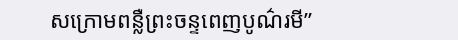សក្រោមពន្លឺព្រះចន្ទពេញបូណ៌រមី”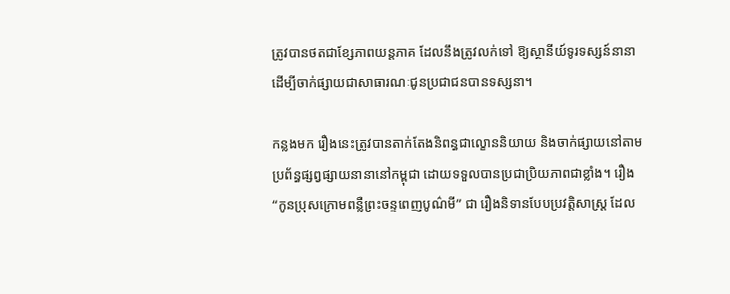ត្រូវបានថតជាខ្សែភាពយន្តភាគ ដែលនឹងត្រូវលក់ទៅ ឱ្យស្ថានីយ៍ទូរទស្សន៍នានា ដើម្បីចាក់ផ្សាយជាសាធារណៈជូនប្រជាជនបានទស្សនា។

កន្លងមក រឿងនេះត្រូវបានតាក់តែងនិពន្ធជាល្ខោននិយាយ និងចាក់ផ្សាយនៅតាមប្រព័ន្ធផ្សព្វផ្សាយនានានៅកម្ពុជា ដោយទទួលបានប្រជាប្រិយភាពជាខ្លាំង។ រឿង “កូនប្រុសក្រោមពន្លឺព្រះចន្ទពេញបូណ៌មី” ជា រឿងនិទានបែបប្រវត្តិសាស្ត្រ ដែល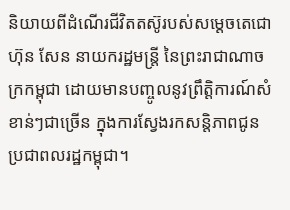និយាយពីដំណើរជីវិតតស៊ូរបស់សម្ដេចតេជោ ហ៊ុន សែន នាយករដ្ឋមន្ត្រី នៃព្រះរាជាណាចក្រកម្ពុជា ដោយមានបញ្ចូលនូវព្រឹត្តិការណ៍សំខាន់ៗជាច្រើន ក្នុងការស្វែងរកសន្តិភាពជូនប្រជាពលរដ្ឋកម្ពុជា។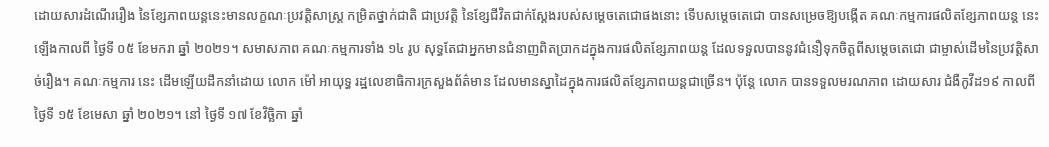ដោយសារដំណើររឿង នៃខ្សែភាពយន្តនេះមានលក្ខណៈប្រវត្តិសាស្ត្រ កម្រិតថ្នាក់ជាតិ ជាប្រវត្តិ នៃខ្សែជីវិតជាក់ស្តែងរបស់សម្តេចតេជោផងនោះ ទើបសម្តេចតេជោ បានសម្រេចឱ្យបង្កើត គណៈកម្មការផលិតខ្សែភាពយន្ត នេះឡើងកាលពី ថ្ងៃទី ០៥ ខែមករា ឆ្នាំ ២០២១។ សមាសភាព គណៈកម្មការទាំង ១៤ រូប សុទ្ធតែជាអ្នកមានជំនាញពិតប្រាកដក្នុងការផលិតខ្សែភាពយន្ត ដែលទទួលបាននូវជំនឿទុកចិត្តពីសម្តេចតេជោ ជាម្ចាស់ដើមនៃប្រវត្តិសាច់រឿង។ គណៈកម្មការ នេះ ដើមឡើយដឹកនាំដោយ លោក ម៉ៅ អាយុទ្ធ រដ្ឋលេខាធិការក្រសួងព័ត៌មាន ដែលមានស្នាដៃក្នុងការផលិតខ្សែភាពយន្តជាច្រើន។ ប៉ុន្តែ លោក បានទទួលមរណភាព ដោយសារ ជំងឺកូវីដ១៩ កាលពីថ្ងៃទី ១៥ ខែមេសា ឆ្នាំ ២០២១។ នៅ ថ្ងៃទី ១៧ ខែវិច្ឆិកា ឆ្នាំ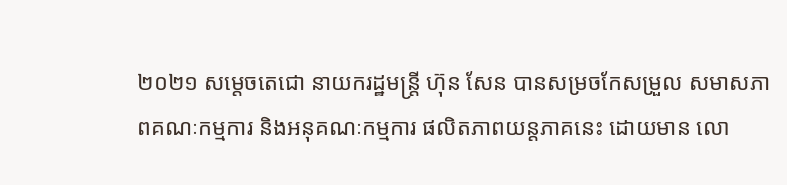២០២១ សម្តេចតេជោ នាយករដ្ឋមន្ត្រី ហ៊ុន សែន បានសម្រចកែសម្រួល សមាសភាពគណៈកម្មការ និងអនុគណៈកម្មការ ផលិតភាពយន្តភាគនេះ ដោយមាន លោ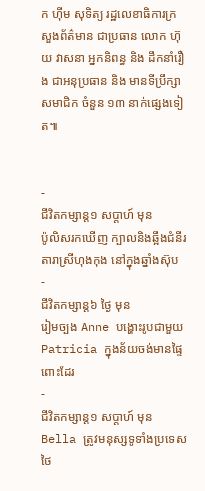ក ហ៊ីម សុទិត្យ រដ្ឋលេខាធិការក្រសួងព័ត៌មាន ជាប្រធាន លោក ហ៊ុយ វាសនា អ្នកនិពន្ធ និង ដឹកនាំរឿង ជាអនុប្រធាន និង មានទីប្រឹក្សាសមាជិក ចំនួន ១៣ នាក់ផ្សេងទៀត៕


-
ជីវិតកម្សាន្ដ១ សប្តាហ៍ មុន
ប៉ូលិសរកឃើញ ក្បាលនិងឆ្អឹងជំនីរ តារាស្រីហុងកុង នៅក្នុងឆ្នាំងស៊ុប
-
ជីវិតកម្សាន្ដ៦ ថ្ងៃ មុន
រៀមច្បង Anne បង្ហោះរូបជាមួយ Patricia ក្នុងន័យចង់មានផ្ទៃពោះដែរ
-
ជីវិតកម្សាន្ដ១ សប្តាហ៍ មុន
Bella ត្រូវមនុស្សទូទាំងប្រទេសថៃ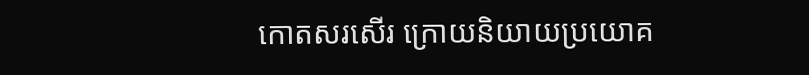កោតសរសើរ ក្រោយនិយាយប្រយោគ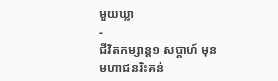មួយឃ្លា
-
ជីវិតកម្សាន្ដ១ សប្តាហ៍ មុន
មហាជនរិះគន់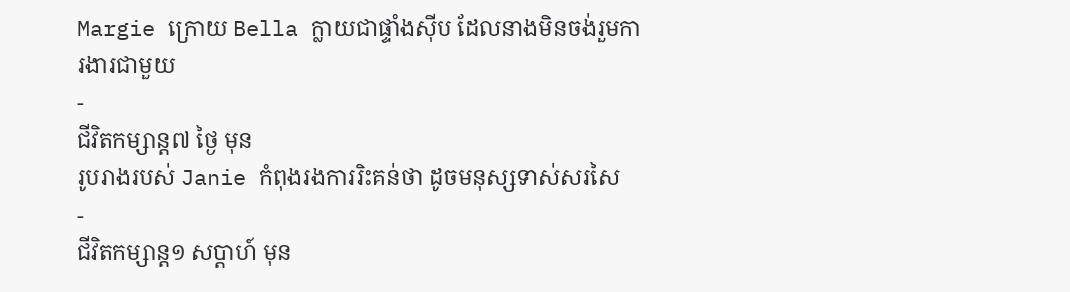Margie ក្រោយ Bella ក្លាយជាផ្ទាំងស៊ីប ដែលនាងមិនចង់រួមការងារជាមួយ
-
ជីវិតកម្សាន្ដ៧ ថ្ងៃ មុន
រូបរាងរបស់ Janie កំពុងរងការរិះគន់ថា ដូចមនុស្សទាស់សរសៃ
-
ជីវិតកម្សាន្ដ១ សប្តាហ៍ មុន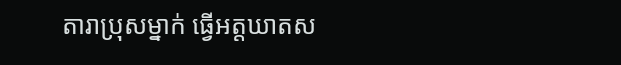តារាប្រុសម្នាក់ ធ្វើអត្តឃាតស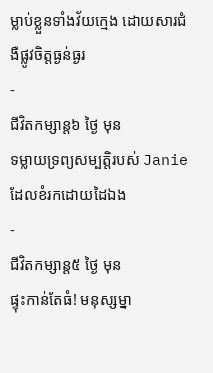ម្លាប់ខ្លួនទាំងវ័យក្មេង ដោយសារជំងឺផ្លូវចិត្តធ្ងន់ធ្ងរ
-
ជីវិតកម្សាន្ដ៦ ថ្ងៃ មុន
ទម្លាយទ្រព្យសម្បត្តិរបស់ Janie ដែលខំរកដោយដៃឯង
-
ជីវិតកម្សាន្ដ៥ ថ្ងៃ មុន
ផ្ទុះកាន់តែធំ! មនុស្សម្នា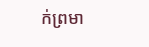ក់ព្រមា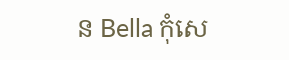ន Bella កុំសេ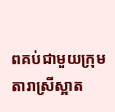ពគប់ជាមួយក្រុមតារាស្រីស្អាត